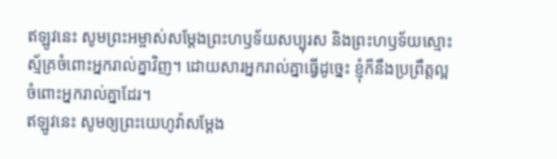ឥឡូវនេះ សូមព្រះអម្ចាស់សម្តែងព្រះហឫទ័យសប្បុរស និងព្រះហឫទ័យស្មោះស្ម័គ្រចំពោះអ្នករាល់គ្នាវិញ។ ដោយសារអ្នករាល់គ្នាធ្វើដូច្នេះ ខ្ញុំក៏នឹងប្រព្រឹត្តល្អចំពោះអ្នករាល់គ្នាដែរ។
ឥឡូវនេះ សូមឲ្យព្រះយេហូវ៉ាសម្ដែង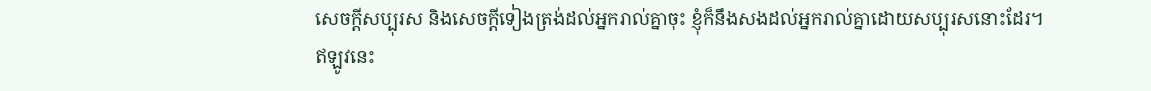សេចក្ដីសប្បុរស និងសេចក្ដីទៀងត្រង់ដល់អ្នករាល់គ្នាចុះ ខ្ញុំក៏នឹងសងដល់អ្នករាល់គ្នាដោយសប្បុរសនោះដែរ។
ឥឡូវនេះ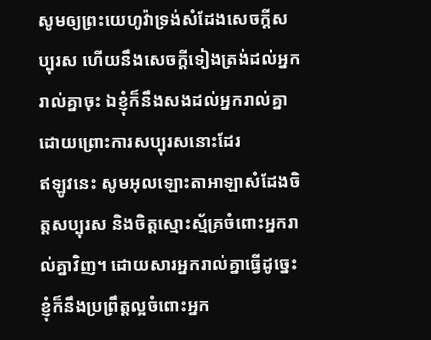សូមឲ្យព្រះយេហូវ៉ាទ្រង់សំដែងសេចក្ដីសប្បុរស ហើយនឹងសេចក្ដីទៀងត្រង់ដល់អ្នករាល់គ្នាចុះ ឯខ្ញុំក៏នឹងសងដល់អ្នករាល់គ្នា ដោយព្រោះការសប្បុរសនោះដែរ
ឥឡូវនេះ សូមអុលឡោះតាអាឡាសំដែងចិត្តសប្បុរស និងចិត្តស្មោះស្ម័គ្រចំពោះអ្នករាល់គ្នាវិញ។ ដោយសារអ្នករាល់គ្នាធ្វើដូច្នេះ ខ្ញុំក៏នឹងប្រព្រឹត្តល្អចំពោះអ្នក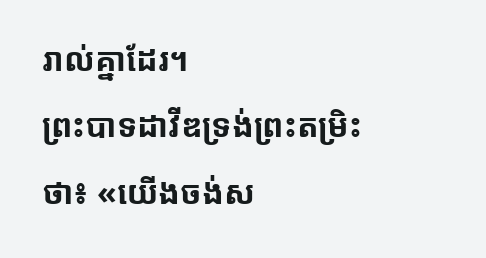រាល់គ្នាដែរ។
ព្រះបាទដាវីឌទ្រង់ព្រះតម្រិះថា៖ «យើងចង់ស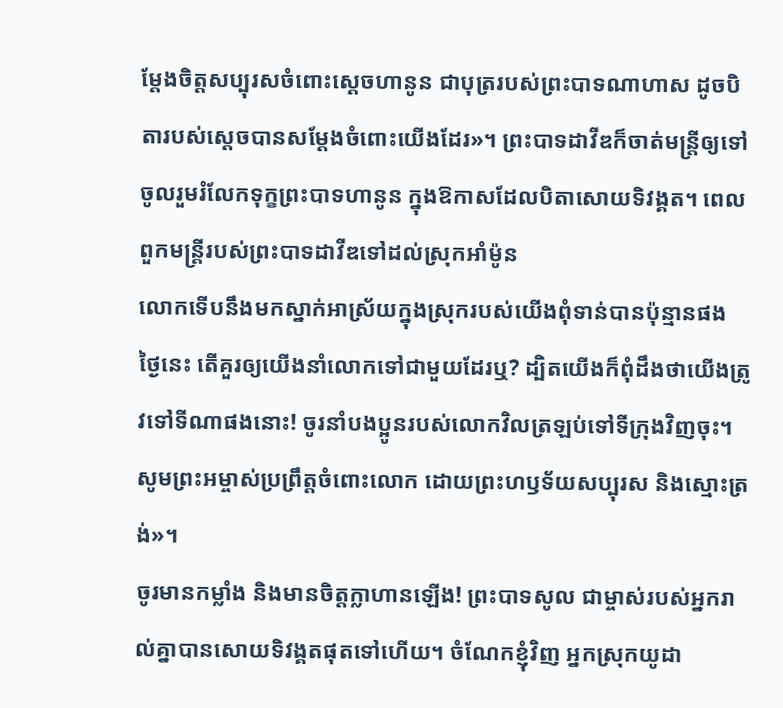ម្តែងចិត្តសប្បុរសចំពោះស្ដេចហានូន ជាបុត្ររបស់ព្រះបាទណាហាស ដូចបិតារបស់ស្ដេចបានសម្តែងចំពោះយើងដែរ»។ ព្រះបាទដាវីឌក៏ចាត់មន្ត្រីឲ្យទៅចូលរួមរំលែកទុក្ខព្រះបាទហានូន ក្នុងឱកាសដែលបិតាសោយទិវង្គត។ ពេលពួកមន្ត្រីរបស់ព្រះបាទដាវីឌទៅដល់ស្រុកអាំម៉ូន
លោកទើបនឹងមកស្នាក់អាស្រ័យក្នុងស្រុករបស់យើងពុំទាន់បានប៉ុន្មានផង ថ្ងៃនេះ តើគួរឲ្យយើងនាំលោកទៅជាមួយដែរឬ? ដ្បិតយើងក៏ពុំដឹងថាយើងត្រូវទៅទីណាផងនោះ! ចូរនាំបងប្អូនរបស់លោកវិលត្រឡប់ទៅទីក្រុងវិញចុះ។ សូមព្រះអម្ចាស់ប្រព្រឹត្តចំពោះលោក ដោយព្រះហឫទ័យសប្បុរស និងស្មោះត្រង់»។
ចូរមានកម្លាំង និងមានចិត្តក្លាហានឡើង! ព្រះបាទសូល ជាម្ចាស់របស់អ្នករាល់គ្នាបានសោយទិវង្គតផុតទៅហើយ។ ចំណែកខ្ញុំវិញ អ្នកស្រុកយូដា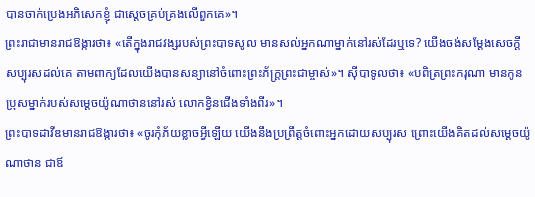បានចាក់ប្រេងអភិសេកខ្ញុំ ជាស្ដេចគ្រប់គ្រងលើពួកគេ»។
ព្រះរាជាមានរាជឱង្ការថា៖ «តើក្នុងរាជវង្សរបស់ព្រះបាទសូល មានសល់អ្នកណាម្នាក់នៅរស់ដែរឬទេ? យើងចង់សម្តែងសេចក្ដីសប្បុរសដល់គេ តាមពាក្យដែលយើងបានសន្យានៅចំពោះព្រះភ័ក្ត្រព្រះជាម្ចាស់»។ ស៊ីបាទូលថា៖ «បពិត្រព្រះករុណា មានកូនប្រុសម្នាក់របស់សម្ដេចយ៉ូណាថាននៅរស់ លោកខ្វិនជើងទាំងពីរ»។
ព្រះបាទដាវីឌមានរាជឱង្ការថា៖ «ចូរកុំភ័យខ្លាចអ្វីឡើយ យើងនឹងប្រព្រឹត្តចំពោះអ្នកដោយសប្បុរស ព្រោះយើងគិតដល់សម្ដេចយ៉ូណាថាន ជាឪ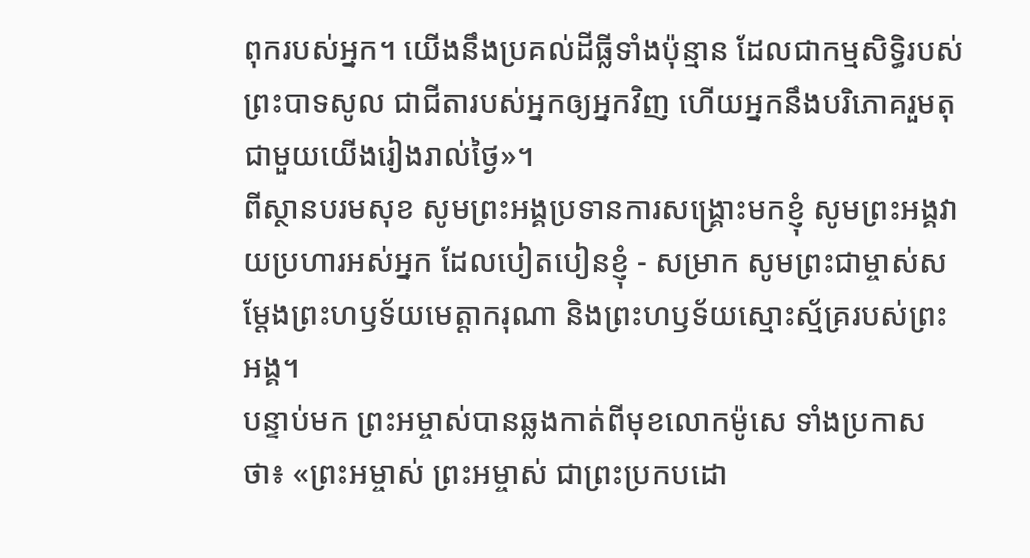ពុករបស់អ្នក។ យើងនឹងប្រគល់ដីធ្លីទាំងប៉ុន្មាន ដែលជាកម្មសិទ្ធិរបស់ព្រះបាទសូល ជាជីតារបស់អ្នកឲ្យអ្នកវិញ ហើយអ្នកនឹងបរិភោគរួមតុជាមួយយើងរៀងរាល់ថ្ងៃ»។
ពីស្ថានបរមសុខ សូមព្រះអង្គប្រទានការសង្គ្រោះមកខ្ញុំ សូមព្រះអង្គវាយប្រហារអស់អ្នក ដែលបៀតបៀនខ្ញុំ - សម្រាក សូមព្រះជាម្ចាស់សម្តែងព្រះហឫទ័យមេត្តាករុណា និងព្រះហឫទ័យស្មោះស្ម័គ្ររបស់ព្រះអង្គ។
បន្ទាប់មក ព្រះអម្ចាស់បានឆ្លងកាត់ពីមុខលោកម៉ូសេ ទាំងប្រកាសថា៖ «ព្រះអម្ចាស់ ព្រះអម្ចាស់ ជាព្រះប្រកបដោ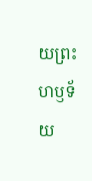យព្រះហឫទ័យ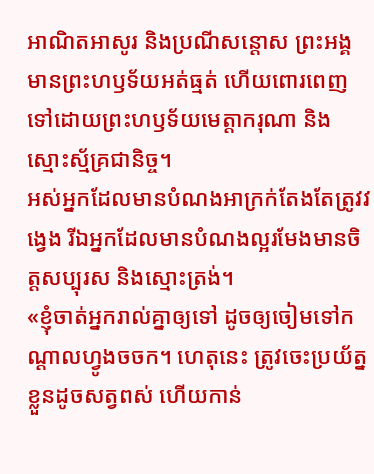អាណិតអាសូរ និងប្រណីសន្ដោស ព្រះអង្គមានព្រះហឫទ័យអត់ធ្មត់ ហើយពោរពេញទៅដោយព្រះហឫទ័យមេត្តាករុណា និងស្មោះស្ម័គ្រជានិច្ច។
អស់អ្នកដែលមានបំណងអាក្រក់តែងតែត្រូវវង្វេង រីឯអ្នកដែលមានបំណងល្អរមែងមានចិត្តសប្បុរស និងស្មោះត្រង់។
«ខ្ញុំចាត់អ្នករាល់គ្នាឲ្យទៅ ដូចឲ្យចៀមទៅកណ្ដាលហ្វូងចចក។ ហេតុនេះ ត្រូវចេះប្រយ័ត្នខ្លួនដូចសត្វពស់ ហើយកាន់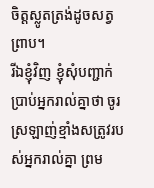ចិត្តស្លូតត្រង់ដូចសត្វព្រាប។
រីឯខ្ញុំវិញ ខ្ញុំសុំបញ្ជាក់ប្រាប់អ្នករាល់គ្នាថា ចូរស្រឡាញ់ខ្មាំងសត្រូវរបស់អ្នករាល់គ្នា ព្រម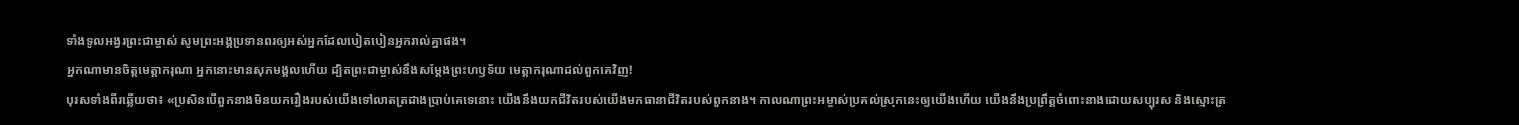ទាំងទូលអង្វរព្រះជាម្ចាស់ សូមព្រះអង្គប្រទានពរឲ្យអស់អ្នកដែលបៀតបៀនអ្នករាល់គ្នាផង។
អ្នកណាមានចិត្តមេត្តាករុណា អ្នកនោះមានសុភមង្គលហើយ ដ្បិតព្រះជាម្ចាស់នឹងសម្តែងព្រះហឫទ័យ មេត្តាករុណាដល់ពួកគេវិញ!
បុរសទាំងពីរឆ្លើយថា៖ «ប្រសិនបើពួកនាងមិនយករឿងរបស់យើងទៅលាតត្រដាងប្រាប់គេទេនោះ យើងនឹងយកជីវិតរបស់យើងមកធានាជីវិតរបស់ពួកនាង។ កាលណាព្រះអម្ចាស់ប្រគល់ស្រុកនេះឲ្យយើងហើយ យើងនឹងប្រព្រឹត្តចំពោះនាងដោយសប្បុរស និងស្មោះត្រ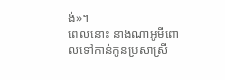ង់»។
ពេលនោះ នាងណាអូមីពោលទៅកាន់កូនប្រសាស្រី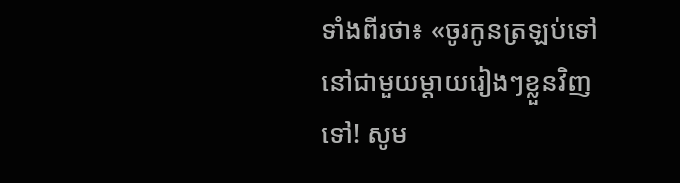ទាំងពីរថា៖ «ចូរកូនត្រឡប់ទៅនៅជាមួយម្ដាយរៀងៗខ្លួនវិញទៅ! សូម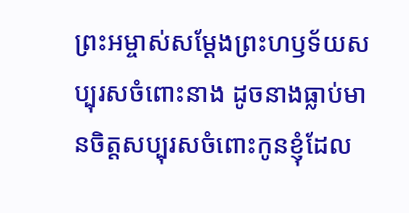ព្រះអម្ចាស់សម្តែងព្រះហឫទ័យសប្បុរសចំពោះនាង ដូចនាងធ្លាប់មានចិត្តសប្បុរសចំពោះកូនខ្ញុំដែល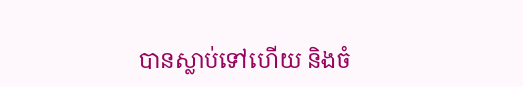បានស្លាប់ទៅហើយ និងចំ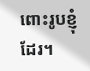ពោះរូបខ្ញុំដែរ។